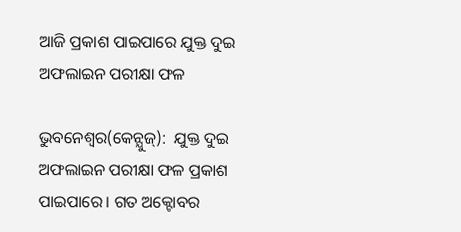ଆଜି ପ୍ରକାଶ ପାଇପାରେ ଯୁକ୍ତ ଦୁଇ ଅଫଲାଇନ ପରୀକ୍ଷା ଫଳ

ଭୁବନେଶ୍ବର(କେନ୍ଯୁଜ୍):  ଯୁକ୍ତ ଦୁଇ ଅଫଲାଇନ ପରୀକ୍ଷା ଫଳ ପ୍ରକାଶ ପାଇପାରେ। ଗତ ଅକ୍ଟୋବର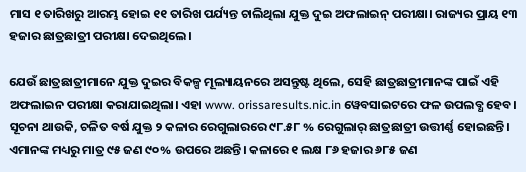ମାସ ୧ ତାରିଖରୁ ଆରମ୍ଭ ହୋଇ ୧୧ ତାରିଖ ପର୍ଯ୍ୟନ୍ତ ଚାଲିଥିଲା ଯୁକ୍ତ ଦୁଇ ଅଫଲାଇନ୍ ପରୀକ୍ଷା। ରାଜ୍ୟର ପ୍ରାୟ ୧୩ ହଜାର ଛାତ୍ରଛାତ୍ରୀ ପରୀକ୍ଷା ଦେଇଥିଲେ।

ଯେଉଁ ଛାତ୍ରଛାତ୍ରୀମାନେ ଯୁକ୍ତ ଦୁଇର ବିକଳ୍ପ ମୂଲ୍ୟାୟନରେ ଅସନ୍ତୁଷ୍ଟ ଥିଲେ, ସେହି ଛାତ୍ରଛାତ୍ରୀମାନଙ୍କ ପାଇଁ ଏହି ଅଫଲାଇନ ପରୀକ୍ଷା କରାଯାଇଥିଲା। ଏହା www. orissaresults.nic.in ୱେବସାଇଟରେ ଫଳ ଉପଲବ୍ଧ ହେବ। ସୂଚନା ଥାଉକି, ଚଳିତ ବର୍ଷ ଯୁକ୍ତ ୨ କଳାର ରେଗୁଲାରରେ ୯୮.୫୮ % ରେଗୁଲାର୍ ଛାତ୍ରଛାତ୍ରୀ ଉତ୍ତୀର୍ଣ୍ଣ ହୋଇଛନ୍ତି। ଏମାନଙ୍କ ମଧ୍ୟରୁ ମାତ୍ର ୯୫ ଜଣ ୯୦% ଉପରେ ଅଛନ୍ତି। କଳାରେ ୧ ଲକ୍ଷ ୮୬ ହଜାର ୬୮୫ ଜଣ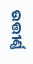ଉତ୍ତୀର୍ଣ୍ଣ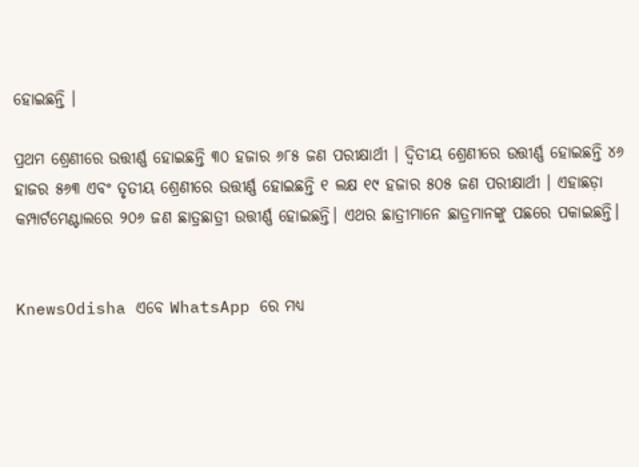ହୋଇଛନ୍ତି ।

ପ୍ରଥମ ଶ୍ରେଣୀରେ ଉତ୍ତୀର୍ଣ୍ଣ ହୋଇଛନ୍ତି ୩୦ ହଜାର ୬୮୫ ଜଣ ପରୀକ୍ଷାର୍ଥୀ । ଦ୍ୱିତୀୟ ଶ୍ରେଣୀରେ ଉତ୍ତୀର୍ଣ୍ଣ ହୋଇଛନ୍ତି ୪୬ ହାଜର ୫୬୩ ଏବଂ ତୃତୀୟ ଶ୍ରେଣୀରେ ଉତ୍ତୀର୍ଣ୍ଣ ହୋଇଛନ୍ତି ୧ ଲକ୍ଷ ୧୯ ହଜାର ୫୦୫ ଜଣ ପରୀକ୍ଷାର୍ଥୀ । ଏହାଛଡ଼ା କମ୍ପାର୍ଟମେଣ୍ଟାଲରେ ୨୦୬ ଜଣ ଛାତ୍ରଛାତ୍ରୀ ଉତ୍ତୀର୍ଣ୍ଣ ହୋଇଛନ୍ତି। ଏଥର ଛାତ୍ରୀମାନେ ଛାତ୍ରମାନଙ୍କୁ ପଛରେ ପକାଇଛନ୍ତି।


KnewsOdisha ଏବେ WhatsApp ରେ ମଧ୍ୟ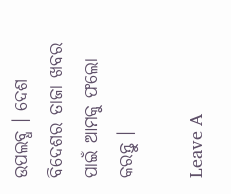ଉପଲବ୍ଧ । ଦେଶ ବିଦେଶର ତାଜା ଖବର ପାଇଁ ଆମକୁ ଫଲୋ କରନ୍ତୁ ।

Leave A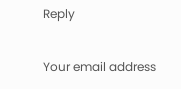Reply

Your email address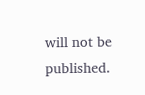will not be published.